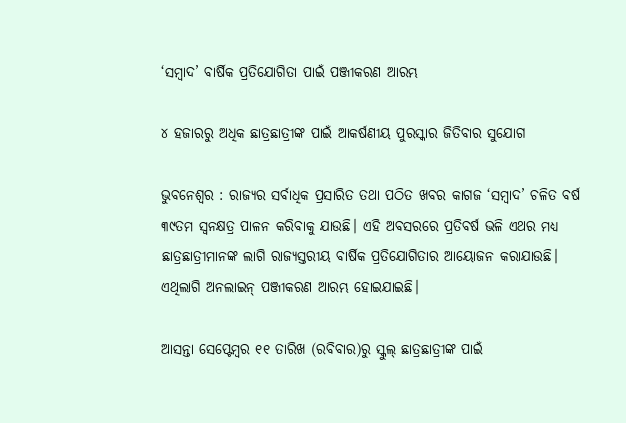‘ସମ୍ବାଦ’ ବାର୍ଷିକ ପ୍ରତିଯୋଗିତା ପାଇଁ ପଞ୍ଜୀକରଣ ଆରମ୍ଭ

୪ ହଜାରରୁ ଅଧିକ ଛାତ୍ରଛାତ୍ରୀଙ୍କ ପାଇଁ ଆକର୍ଷଣୀୟ ପୁରସ୍କାର ଜିତିବାର ସୁଯୋଗ

ଭୁବନେଶ୍ବର : ରାଜ୍ୟର ସର୍ବାଧିକ ପ୍ରସାରିତ ତଥା ପଠିତ ଖବର କାଗଜ ‘ସମ୍ବାଦ’ ଚଳିତ ବର୍ଷ ୩୯ତମ ସ୍ବନକ୍ଷତ୍ର ପାଳନ କରିବାକୁ ଯାଉଛି। ଏହି ଅବସରରେ ପ୍ରତିବର୍ଷ ଭଳି ଏଥର ମଧ୍ୟ ଛାତ୍ରଛାତ୍ରୀମାନଙ୍କ ଲାଗି ରାଜ୍ୟସ୍ତରୀୟ ବାର୍ଷିକ ପ୍ରତିଯୋଗିତାର ଆୟୋଜନ କରାଯାଉଛି। ଏଥିଲାଗି ଅନଲାଇନ୍ ପଞ୍ଜୀକରଣ ଆରମ୍ଭ ହୋଇଯାଇଛି।

ଆସନ୍ତା ସେପ୍ଟେମ୍ବର ୧୧ ତାରିଖ (ରବିବାର)ରୁ ସ୍କୁଲ୍ ଛାତ୍ରଛାତ୍ରୀଙ୍କ ପାଇଁ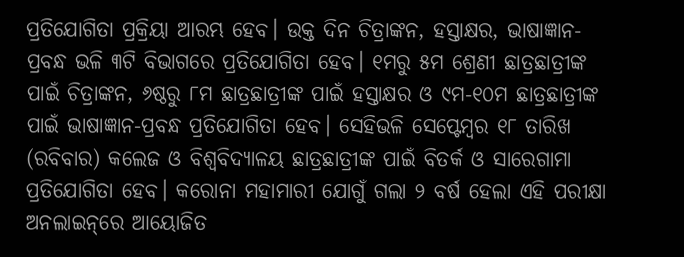ପ୍ରତିଯୋଗିତା ପ୍ରକ୍ରିୟା ଆରମ୍ଭ ହେବ। ଉକ୍ତ ଦିନ ଚିତ୍ରାଙ୍କନ, ହସ୍ତାକ୍ଷର, ଭାଷାଜ୍ଞାନ-ପ୍ରବନ୍ଧ ଭଳି ୩ଟି ବିଭାଗରେ ପ୍ରତିଯୋଗିତା ହେବ। ୧ମରୁ ୫ମ ଶ୍ରେଣୀ ଛାତ୍ରଛାତ୍ରୀଙ୍କ ପାଇଁ ଚିତ୍ରାଙ୍କନ, ୬ଷ୍ଠରୁ ୮ମ ଛାତ୍ରଛାତ୍ରୀଙ୍କ ପାଇଁ ହସ୍ତାକ୍ଷର ଓ ୯ମ-୧୦ମ ଛାତ୍ରଛାତ୍ରୀଙ୍କ ପାଇଁ ଭାଷାଜ୍ଞାନ-ପ୍ରବନ୍ଧ ପ୍ରତିଯୋଗିତା ହେବ। ସେ‌ହିଭଳି ସେପ୍ଟେମ୍ବର ୧୮ ତାରିଖ (ରବିବାର) କଲେଜ ଓ ବିଶ୍ବବିଦ୍ୟାଳୟ ଛାତ୍ରଛାତ୍ରୀଙ୍କ ପାଇଁ ବିତର୍କ ଓ ସାରେଗାମା ପ୍ରତିଯୋଗିତା ହେବ। କରୋନା ମହାମାରୀ ଯୋଗୁଁ ଗଲା ୨ ବର୍ଷ ହେଲା ଏହି ପରୀକ୍ଷା ଅନଲାଇନ୍‌ରେ ଆୟୋଜିତ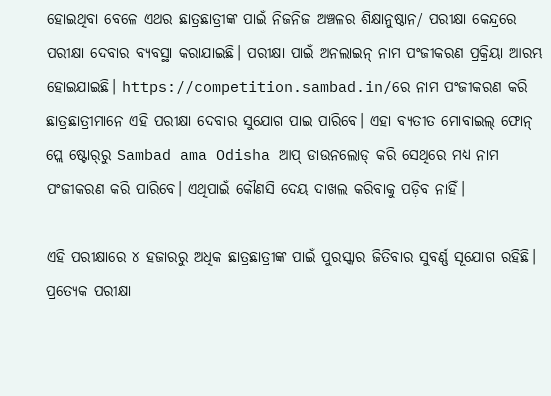ହୋଇଥିବା ବେଳେ ଏଥର ଛାତ୍ରଛାତ୍ରୀଙ୍କ ପାଇଁ ନିଜନିଜ ଅଞ୍ଚଳର ଶିକ୍ଷାନୁଷ୍ଠାନ/ ପରୀକ୍ଷା କେନ୍ଦ୍ରରେ ପରୀକ୍ଷା ଦେବାର ବ୍ୟବସ୍ଥା କରାଯାଇଛି। ପରୀକ୍ଷା ପାଇଁ ଅନଲାଇନ୍‌ ନାମ ପଂଜୀକରଣ ପ୍ରକ୍ରିୟା ଆରମ୍ଭ ହୋଇଯାଇଛି। https://competition.sambad.in/ରେ ନାମ ପଂଜୀକରଣ କରି ଛାତ୍ରଛାତ୍ରୀମାନେ ଏହି ପରୀକ୍ଷା ଦେବାର ସୁଯୋଗ ପାଇ ପାରିବେ। ଏହା ବ୍ୟତୀତ ମୋବାଇଲ୍‌ ଫୋନ୍‌ ପ୍ଲେ ଷ୍ଟୋର୍‌ରୁ Sambad ama Odisha ଆପ୍‌ ଡାଉନଲୋଡ୍‌ କରି ସେଥିରେ ମଧ୍ୟ ନାମ ପଂଜୀକରଣ କରି ପାରିବେ। ଏଥିପାଇଁ କୌଣସି ଦେୟ ଦାଖଲ କରିବାକୁ ପଡ଼ିବ ନାହିଁ।

ଏହି ପରୀକ୍ଷାରେ ୪ ହଜାରରୁ ଅଧିକ ଛାତ୍ରଛାତ୍ରୀଙ୍କ ପାଇଁ ପୁରସ୍କାର ଜିତିବାର ସୁବର୍ଣ୍ଣ ସୂଯୋଗ ରହିଛି। ପ୍ରତ୍ୟେକ ପରୀକ୍ଷା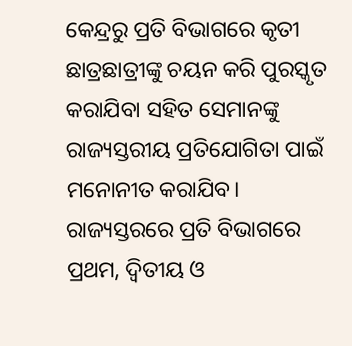କେନ୍ଦ୍ରରୁ ପ୍ରତି ବିଭାଗରେ କୃତୀ ଛାତ୍ରଛାତ୍ରୀଙ୍କୁ ଚୟନ କରି ପୁରସ୍କୃତ କରାଯିବା ସହିତ ସେମାନଙ୍କୁ ରାଜ୍ୟସ୍ତରୀୟ ପ୍ରତିଯୋଗିତା ପାଇଁ ମନୋନୀତ କରାଯିବ। ରାଜ୍ୟସ୍ତରରେ ପ୍ରତି ବିଭାଗରେ ପ୍ରଥମ, ଦ୍ବିତୀୟ ଓ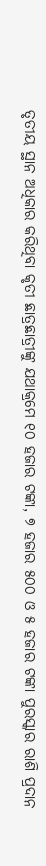ତୃତୀୟ ସ୍ଥାନ ଅଧିକାର କରିଥିବା କୃତୀ ଛାତ୍ରଛାତ୍ରୀଙ୍କୁ ଯଥାକ୍ରମେ ୧୦ ହଜାର ଟଙ୍କା, ୭ ହଜାର ୫୦୦ ଓ ୫ ହଜାର ଟଙ୍କା ପୁରସ୍କାର ରାଶି ପ୍ରଦାନ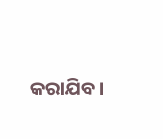କରାଯିବ।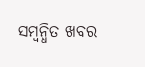ସମ୍ବନ୍ଧିତ ଖବର